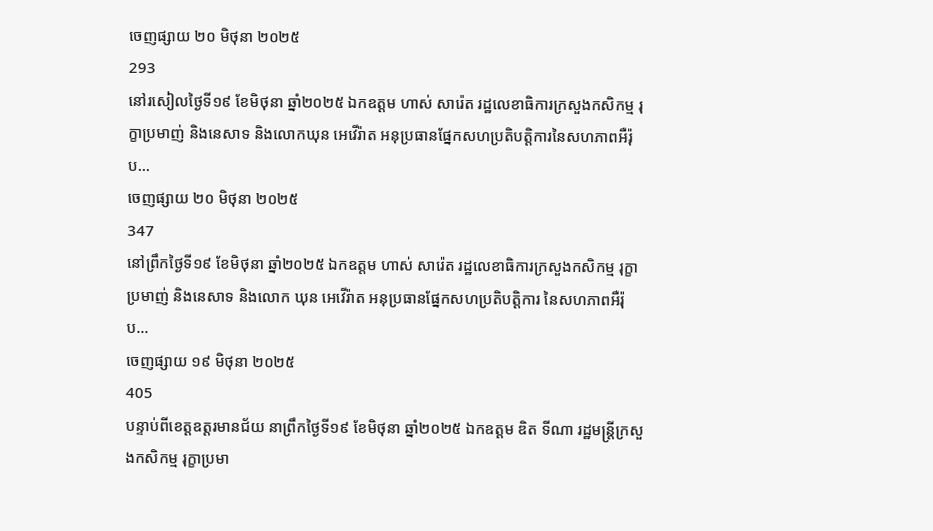ចេញផ្សាយ ២០ មិថុនា ២០២៥
293
នៅរសៀលថ្ងៃទី១៩ ខែមិថុនា ឆ្នាំ២០២៥ ឯកឧត្តម ហាស់ សារ៉េត រដ្ឋលេខាធិការក្រសួងកសិកម្ម រុក្ខាប្រមាញ់ និងនេសាទ និងលោកឃុន អេវើរ៉ាត អនុប្រធានផ្នែកសហប្រតិបត្តិការនៃសហភាពអឺរ៉ុប...
ចេញផ្សាយ ២០ មិថុនា ២០២៥
347
នៅព្រឹកថ្ងៃទី១៩ ខែមិថុនា ឆ្នាំ២០២៥ ឯកឧត្តម ហាស់ សារ៉េត រដ្ឋលេខាធិការក្រសួងកសិកម្ម រុក្ខាប្រមាញ់ និងនេសាទ និងលោក ឃុន អេវើរ៉ាត អនុប្រធានផ្នែកសហប្រតិបត្តិការ នៃសហភាពអឺរ៉ុប...
ចេញផ្សាយ ១៩ មិថុនា ២០២៥
405
បន្ទាប់ពីខេត្តឧត្តរមានជ័យ នាព្រឹកថ្ងៃទី១៩ ខែមិថុនា ឆ្នាំ២០២៥ ឯកឧត្តម ឌិត ទីណា រដ្ឋមន្ត្រីក្រសួងកសិកម្ម រុក្ខាប្រមា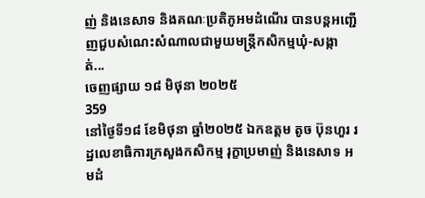ញ់ និងនេសាទ និងគណៈប្រតិភូអមដំណេីរ បានបន្តអញ្ជើញជួបសំណេះសំណាលជាមួយមន្រ្តីកសិកម្មឃុំ-សង្កាត់...
ចេញផ្សាយ ១៨ មិថុនា ២០២៥
359
នៅថ្ងៃទី១៨ ខែមិថុនា ឆ្នាំ២០២៥ ឯកឧត្តម តូច ប៊ុនហួរ រដ្ឋលេខាធិការក្រសួងកសិកម្ម រុក្ខាប្រមាញ់ និងនេសាទ អមដំ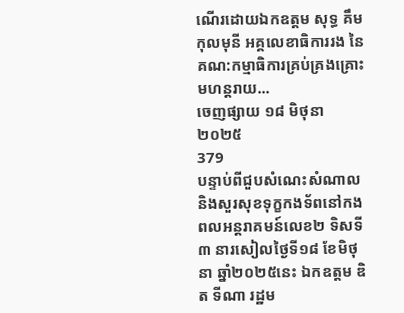ណើរដោយឯកឧត្តម សុទ្ធ គឹមកុលមុនី អគ្គលេខាធិការរង នៃគណ:កម្មាធិការគ្រប់គ្រងគ្រោះមហន្តរាយ...
ចេញផ្សាយ ១៨ មិថុនា ២០២៥
379
បន្ទាប់ពីជួបសំណេះសំណាល និងសួរសុខទុក្ខកងទ័ពនៅកងពលអន្តរាគមន៍លេខ២ ទិសទី៣ នារសៀលថ្ងៃទី១៨ ខែមិថុនា ឆ្នាំ២០២៥នេះ ឯកឧត្តម ឌិត ទីណា រដ្ឋម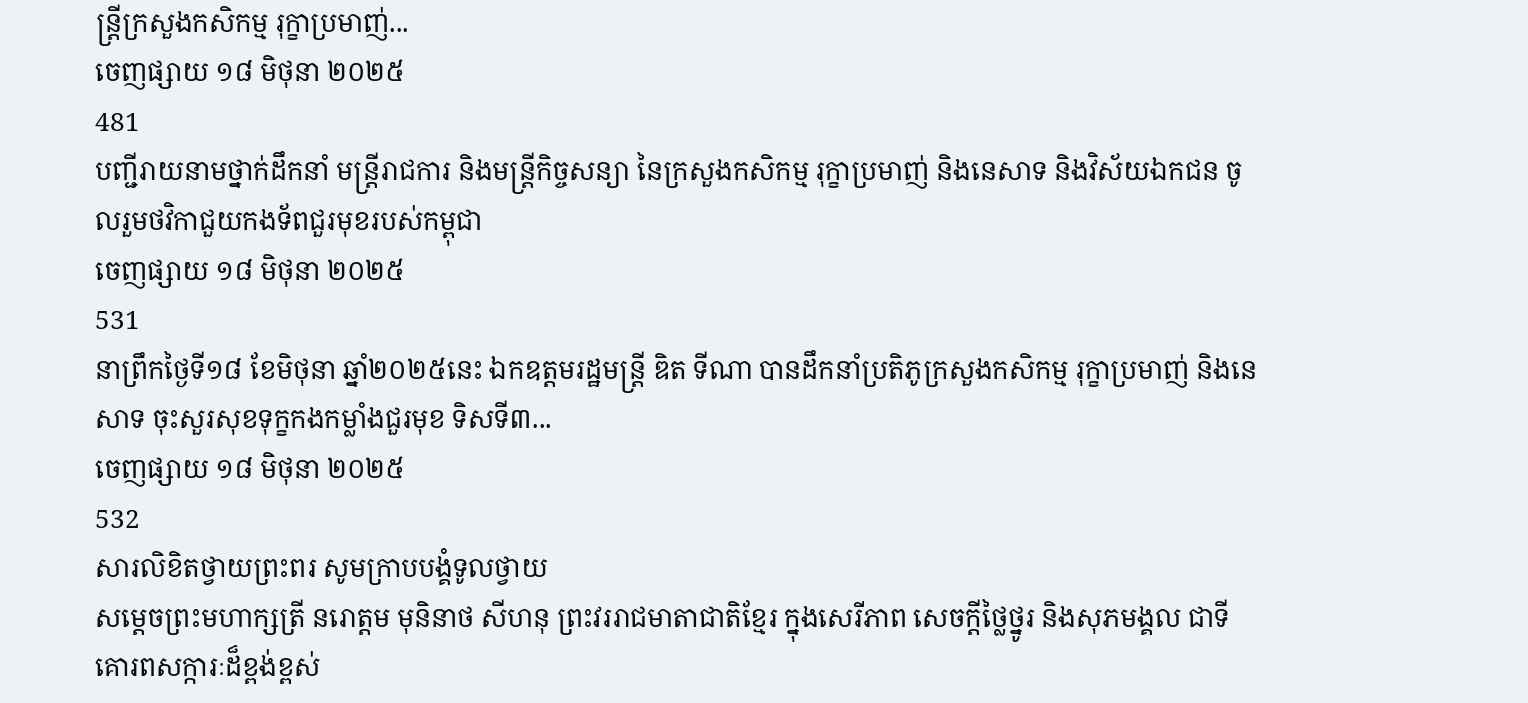ន្ត្រីក្រសួងកសិកម្ម រុក្ខាប្រមាញ់...
ចេញផ្សាយ ១៨ មិថុនា ២០២៥
481
បញ្ជីរាយនាមថ្នាក់ដឹកនាំ មន្ត្រីរាជការ និងមន្ត្រីកិច្ចសន្យា នៃក្រសួងកសិកម្ម រុក្ខាប្រមាញ់ និងនេសាទ និងវិស័យឯកជន ចូលរួមថវិកាជួយកងទ័ពជួរមុខរបស់កម្ពុជា
ចេញផ្សាយ ១៨ មិថុនា ២០២៥
531
នាព្រឹកថ្ងៃទី១៨ ខែមិថុនា ឆ្នាំ២០២៥នេះ ឯកឧត្តមរដ្ឋមន្ត្រី ឌិត ទីណា បានដឹកនាំប្រតិភូក្រសួងកសិកម្ម រុក្ខាប្រមាញ់ និងនេសាទ ចុះសួរសុខទុក្ខកងកម្លាំងជួរមុខ ទិសទី៣...
ចេញផ្សាយ ១៨ មិថុនា ២០២៥
532
សារលិខិតថ្វាយព្រះពរ សូមក្រាបបង្គំទូលថ្វាយ
សម្តេចព្រះមហាក្សត្រី នរោត្តម មុនិនាថ សីហនុ ព្រះវររាជមាតាជាតិខ្មែរ ក្នុងសេរីភាព សេចក្តីថ្លៃថ្នូរ និងសុភមង្គល ជាទីគោរពសក្ការៈដ៏ខ្ពង់ខ្ពស់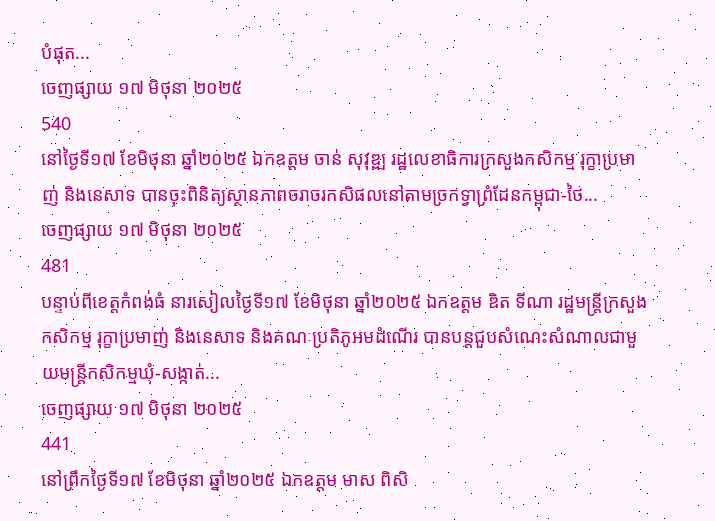បំផុត...
ចេញផ្សាយ ១៧ មិថុនា ២០២៥
540
នៅថ្ងៃទី១៧ ខែមិថុនា ឆ្នាំ២០២៥ ឯកឧត្តម ចាន់ សុវុឌ្ឍ រដ្ឋលេខាធិការក្រសួងកសិកម្ម រុក្ខាប្រមាញ់ និងនេសាទ បានចុះពិនិត្យស្ថានភាពចរាចរកសិផលនៅតាមច្រកទ្វាព្រំដែនកម្ពុជា-ថៃ...
ចេញផ្សាយ ១៧ មិថុនា ២០២៥
481
បន្ទាប់ពីខេត្តកំពង់ធំ នារសៀលថ្ងៃទី១៧ ខែមិថុនា ឆ្នាំ២០២៥ ឯកឧត្តម ឌិត ទីណា រដ្ឋមន្ត្រីក្រសួងកសិកម្ម រុក្ខាប្រមាញ់ និងនេសាទ និងគណៈប្រតិភូអមដំណេីរ បានបន្តជួបសំណេះសំណាលជាមួយមន្រ្តីកសិកម្មឃុំ-សង្កាត់...
ចេញផ្សាយ ១៧ មិថុនា ២០២៥
441
នៅព្រឹកថ្ងៃទី១៧ ខែមិថុនា ឆ្នាំ២០២៥ ឯកឧត្តម មាស ពិសិ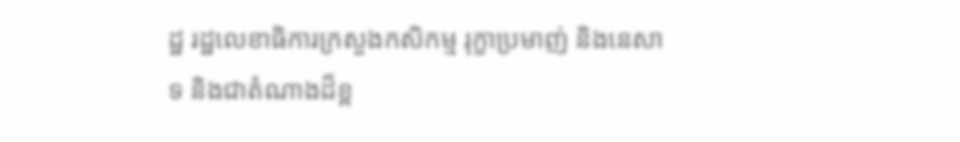ដ្ឋ រដ្ឋលេខាធិការក្រសួងកសិកម្ម រុក្ខាប្រមាញ់ និងនេសាទ និងជាតំណាងដ៏ខ្ព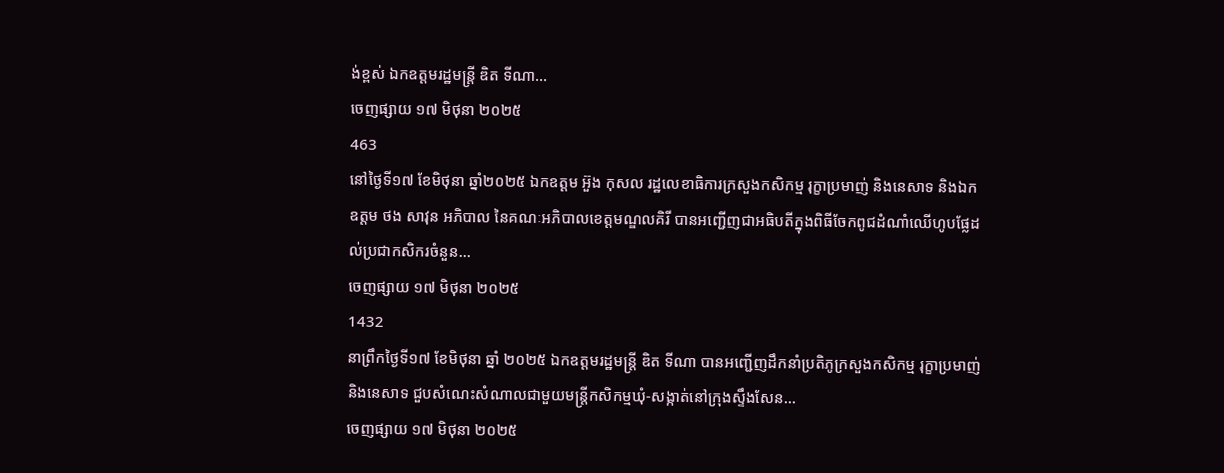ង់ខ្ពស់ ឯកឧត្តមរដ្ឋមន្រ្តី ឌិត ទីណា...
ចេញផ្សាយ ១៧ មិថុនា ២០២៥
463
នៅថ្ងៃទី១៧ ខែមិថុនា ឆ្នាំ២០២៥ ឯកឧត្ដម អ៊ួង កុសល រដ្ឋលេខាធិការក្រសួងកសិកម្ម រុក្ខាប្រមាញ់ និងនេសាទ និងឯកឧត្ដម ថង សាវុន អភិបាល នៃគណៈអភិបាលខេត្តមណ្ឌលគិរី បានអញ្ជើញជាអធិបតីក្នុងពិធីចែកពូជដំណាំឈើហូបផ្លែដល់ប្រជាកសិករចំនួន...
ចេញផ្សាយ ១៧ មិថុនា ២០២៥
1432
នាព្រឹកថ្ងៃទី១៧ ខែមិថុនា ឆ្នាំ ២០២៥ ឯកឧត្តមរដ្ឋមន្ត្រី ឌិត ទីណា បានអញ្ជើញដឹកនាំប្រតិភូក្រសួងកសិកម្ម រុក្ខាប្រមាញ់ និងនេសាទ ជួបសំណេះសំណាលជាមួយមន្ត្រីកសិកម្មឃុំ-សង្កាត់នៅក្រុងស្ទឹងសែន...
ចេញផ្សាយ ១៧ មិថុនា ២០២៥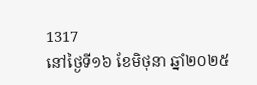1317
នៅថ្ងៃទី១៦ ខែមិថុនា ឆ្នាំ២០២៥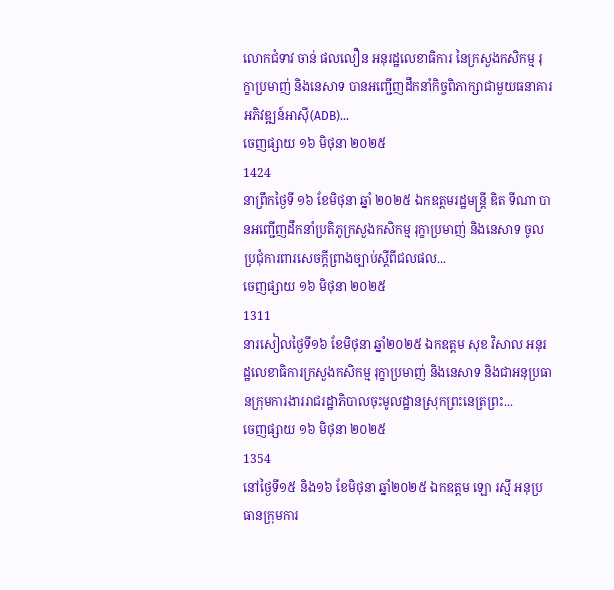លោកជំទាវ ចាន់ ផលលឿន អនុរដ្ឋលេខាធិការ នៃក្រសួងកសិកម្ម រុក្ខាប្រមាញ់ និងនេសាទ បានអញ្ជើញដឹកនាំកិច្ចពិភាក្សាជាមួយធនាគារអភិវឌ្ឍន៍អាស៊ី(ADB)...
ចេញផ្សាយ ១៦ មិថុនា ២០២៥
1424
នាព្រឹកថ្ងៃទី ១៦ ខែមិថុនា ឆ្នាំ ២០២៥ ឯកឧត្តមរដ្ឋមន្ត្រី ឌិត ទីណា បានអញ្ជើញដឹកនាំប្រតិភូក្រសួងកសិកម្ម រុក្ខាប្រមាញ់ និងនេសាទ ចូលប្រជុំការពារសេចក្ដីព្រាងច្បាប់ស្ដីពីជលផល...
ចេញផ្សាយ ១៦ មិថុនា ២០២៥
1311
នារសៀលថ្ងៃទី១៦ ខែមិថុនា ឆ្នាំ២០២៥ ឯកឧត្តម សុខ វិសាល អនុរដ្ឋលេខាធិការក្រសួងកសិកម្ម រុក្ខាប្រមាញ់ និងនេសាទ និងជាអនុប្រធានក្រុមការងាររាជរដ្ឋាភិបាលចុះមូលដ្ឋានស្រុកព្រះនេត្រព្រះ...
ចេញផ្សាយ ១៦ មិថុនា ២០២៥
1354
នៅថ្ងៃទី១៥ និង១៦ ខែមិថុនា ឆ្នាំ២០២៥ ឯកឧត្តម ឡោ រស្មី អនុប្រធានក្រុមការ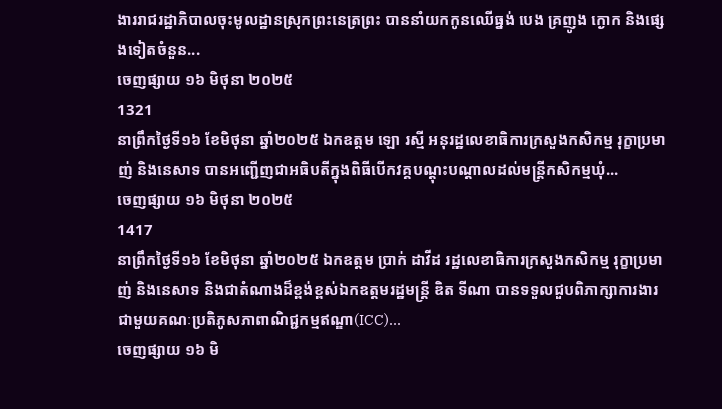ងាររាជរដ្ឋាភិបាលចុះមូលដ្ឋានស្រុកព្រះនេត្រព្រះ បាននាំយកកូនឈេីធ្នង់ បេង គ្រញូង ក្ងោក និងផ្សេងទៀតចំនួន...
ចេញផ្សាយ ១៦ មិថុនា ២០២៥
1321
នាព្រឹកថ្ងៃទី១៦ ខែមិថុនា ឆ្នាំ២០២៥ ឯកឧត្តម ឡោ រស្មី អនុរដ្ឋលេខាធិការក្រសួងកសិកម្ម រុក្ខាប្រមាញ់ និងនេសាទ បានអញ្ជើញជាអធិបតីក្នុងពិធីបើកវគ្គបណ្តុះបណ្តាលដល់មន្រ្តីកសិកម្មឃុំ...
ចេញផ្សាយ ១៦ មិថុនា ២០២៥
1417
នាព្រឹកថ្ងៃទី១៦ ខែមិថុនា ឆ្នាំ២០២៥ ឯកឧត្តម ប្រាក់ ដាវីដ រដ្ឋលេខាធិការក្រសួងកសិកម្ម រុក្ខាប្រមាញ់ និងនេសាទ និងជាតំណាងដ៏ខ្ពង់ខ្ពស់ឯកឧត្តមរដ្ឋមន្រ្តី ឌិត ទីណា បានទទួលជួបពិភាក្សាការងារជាមួយគណៈប្រតិភូសភាពាណិជ្ជកម្មឥណ្ឌា(ICC)...
ចេញផ្សាយ ១៦ មិ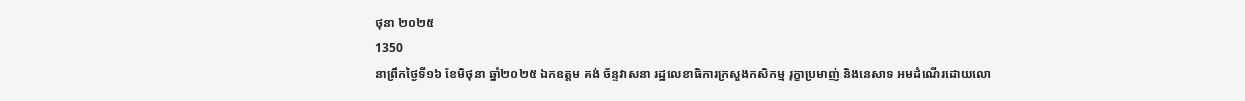ថុនា ២០២៥
1350
នាព្រឹកថ្ងៃទី១៦ ខែមិថុនា ឆ្នាំ២០២៥ ឯកឧត្តម គង់ ច័ន្ទវាសនា រដ្ឋលេខាធិការក្រសួងកសិកម្ម រុក្ខាប្រមាញ់ និងនេសាទ អមដំណើរដោយលោ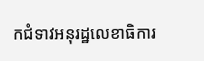កជំទាវអនុរដ្ឋលេខាធិការ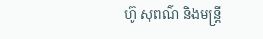ហ៊ូ សុពណ៌ និងមន្ត្រី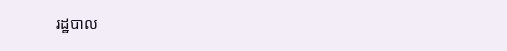រដ្ឋបាល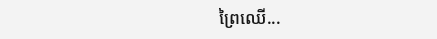ព្រៃឈើ...